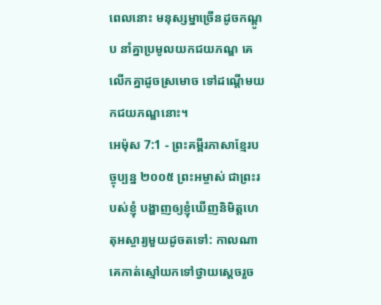ពេលនោះ មនុស្សម្នាច្រើនដូចកណ្ដូប នាំគ្នាប្រមូលយកជយភណ្ឌ គេលើកគ្នាដូចស្រមោច ទៅដណ្ដើមយកជយភណ្ឌនោះ។
អេម៉ុស 7:1 - ព្រះគម្ពីរភាសាខ្មែរបច្ចុប្បន្ន ២០០៥ ព្រះអម្ចាស់ ជាព្រះរបស់ខ្ញុំ បង្ហាញឲ្យខ្ញុំឃើញនិមិត្តហេតុអស្ចារ្យមួយដូចតទៅ: កាលណាគេកាត់ស្មៅយកទៅថ្វាយស្ដេចរួច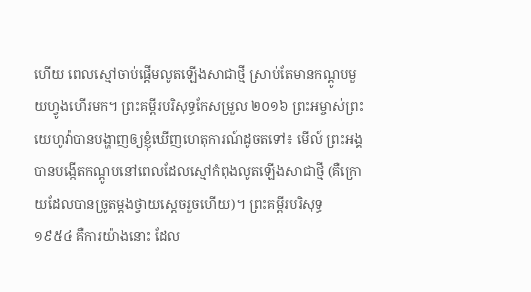ហើយ ពេលស្មៅចាប់ផ្ដើមលូតឡើងសាជាថ្មី ស្រាប់តែមានកណ្ដូបមួយហ្វូងហើរមក។ ព្រះគម្ពីរបរិសុទ្ធកែសម្រួល ២០១៦ ព្រះអម្ចាស់ព្រះយេហូវ៉ាបានបង្ហាញឲ្យខ្ញុំឃើញហេតុការណ៍ដូចតទៅ៖ មើល៍ ព្រះអង្គបានបង្កើតកណ្តូបនៅពេលដែលស្មៅកំពុងលូតឡើងសាជាថ្មី (គឺក្រោយដែលបានច្រូតម្តងថ្វាយស្តេចរួចហើយ)។ ព្រះគម្ពីរបរិសុទ្ធ ១៩៥៤ គឺការយ៉ាងនោះ ដែល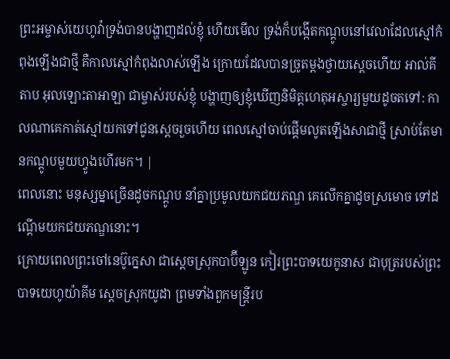ព្រះអម្ចាស់យេហូវ៉ាទ្រង់បានបង្ហាញដល់ខ្ញុំ ហើយមើល ទ្រង់ក៏បង្កើតកណ្តូបនៅវេលាដែលស្មៅកំពុងឡើងជាថ្មី គឺកាលស្មៅកំពុងលាស់ឡើង ក្រោយដែលបានច្រូតម្តងថ្វាយស្តេចហើយ អាល់គីតាប អុលឡោះតាអាឡា ជាម្ចាស់របស់ខ្ញុំ បង្ហាញឲ្យខ្ញុំឃើញនិមិត្តហេតុអស្ចារ្យមួយដូចតទៅ: កាលណាគេកាត់ស្មៅយកទៅជូនស្ដេចរួចហើយ ពេលស្មៅចាប់ផ្ដើមលូតឡើងសាជាថ្មី ស្រាប់តែមានកណ្ដូបមួយហ្វូងហើរមក។ |
ពេលនោះ មនុស្សម្នាច្រើនដូចកណ្ដូប នាំគ្នាប្រមូលយកជយភណ្ឌ គេលើកគ្នាដូចស្រមោច ទៅដណ្ដើមយកជយភណ្ឌនោះ។
ក្រោយពេលព្រះចៅនេប៊ូក្នេសា ជាស្ដេចស្រុកបាប៊ីឡូន កៀរព្រះបាទយេកូនាស ជាបុត្ររបស់ព្រះបាទយេហូយ៉ាគីម ស្ដេចស្រុកយូដា ព្រមទាំងពួកមន្ត្រីរប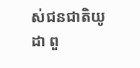ស់ជនជាតិយូដា ពួ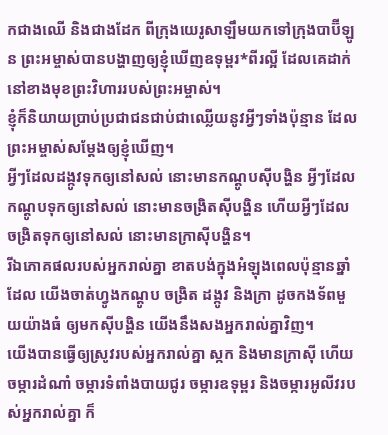កជាងឈើ និងជាងដែក ពីក្រុងយេរូសាឡឹមយកទៅក្រុងបាប៊ីឡូន ព្រះអម្ចាស់បានបង្ហាញឲ្យខ្ញុំឃើញឧទុម្ពរ*ពីរល្អី ដែលគេដាក់នៅខាងមុខព្រះវិហាររបស់ព្រះអម្ចាស់។
ខ្ញុំក៏និយាយប្រាប់ប្រជាជនជាប់ជាឈ្លើយនូវអ្វីៗទាំងប៉ុន្មាន ដែលព្រះអម្ចាស់សម្តែងឲ្យខ្ញុំឃើញ។
អ្វីៗដែលដង្កូវទុកឲ្យនៅសល់ នោះមានកណ្ដូបស៊ីបង្ហិន អ្វីៗដែលកណ្ដូបទុកឲ្យនៅសល់ នោះមានចង្រិតស៊ីបង្ហិន ហើយអ្វីៗដែលចង្រិតទុកឲ្យនៅសល់ នោះមានក្រាស៊ីបង្ហិន។
រីឯភោគផលរបស់អ្នករាល់គ្នា ខាតបង់ក្នុងអំឡុងពេលប៉ុន្មានឆ្នាំដែល យើងចាត់ហ្វូងកណ្ដូប ចង្រិត ដង្កូវ និងក្រា ដូចកងទ័ពមួយយ៉ាងធំ ឲ្យមកស៊ីបង្ហិន យើងនឹងសងអ្នករាល់គ្នាវិញ។
យើងបានធ្វើឲ្យស្រូវរបស់អ្នករាល់គ្នា ស្កក និងមានក្រាស៊ី ហើយចម្ការដំណាំ ចម្ការទំពាំងបាយជូរ ចម្ការឧទុម្ពរ និងចម្ការអូលីវរបស់អ្នករាល់គ្នា ក៏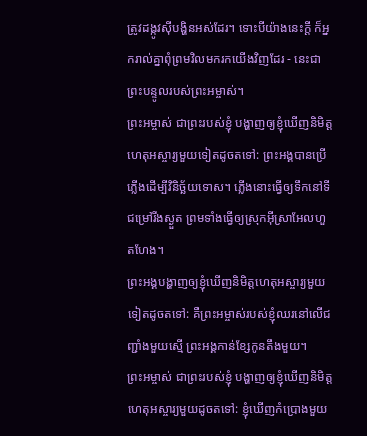ត្រូវដង្កូវស៊ីបង្ហិនអស់ដែរ។ ទោះបីយ៉ាងនេះក្ដី ក៏អ្នករាល់គ្នាពុំព្រមវិលមករកយើងវិញដែរ - នេះជាព្រះបន្ទូលរបស់ព្រះអម្ចាស់។
ព្រះអម្ចាស់ ជាព្រះរបស់ខ្ញុំ បង្ហាញឲ្យខ្ញុំឃើញនិមិត្តហេតុអស្ចារ្យមួយទៀតដូចតទៅ: ព្រះអង្គបានប្រើភ្លើងដើម្បីវិនិច្ឆ័យទោស។ ភ្លើងនោះធ្វើឲ្យទឹកនៅទីជម្រៅរីងស្ងួត ព្រមទាំងធ្វើឲ្យស្រុកអ៊ីស្រាអែលហួតហែង។
ព្រះអង្គបង្ហាញឲ្យខ្ញុំឃើញនិមិត្តហេតុអស្ចារ្យមួយទៀតដូចតទៅ: គឺព្រះអម្ចាស់របស់ខ្ញុំឈរនៅលើជញ្ជាំងមួយស្មើ ព្រះអង្គកាន់ខ្សែកូនតឹងមួយ។
ព្រះអម្ចាស់ ជាព្រះរបស់ខ្ញុំ បង្ហាញឲ្យខ្ញុំឃើញនិមិត្តហេតុអស្ចារ្យមួយដូចតទៅ: ខ្ញុំឃើញកំប្រោងមួយ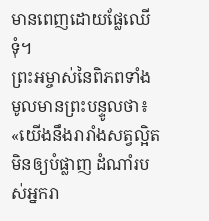មានពេញដោយផ្លែឈើទុំ។
ព្រះអម្ចាស់នៃពិភពទាំងមូលមានព្រះបន្ទូលថា៖ «យើងនឹងរារាំងសត្វល្អិតមិនឲ្យបំផ្លាញ ដំណាំរបស់អ្នករា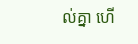ល់គ្នា ហើ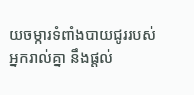យចម្ការទំពាំងបាយជូររបស់អ្នករាល់គ្នា នឹងផ្ដល់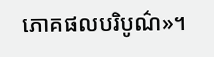ភោគផលបរិបូណ៌»។